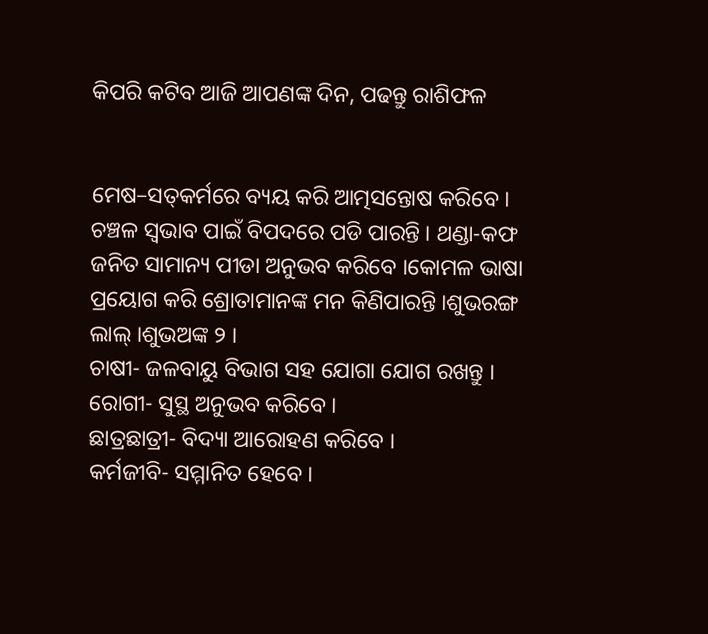କିପରି କଟିବ ଆଜି ଆପଣଙ୍କ ଦିନ, ପଢନ୍ତୁ ରାଶିଫଳ


ମେଷ–ସତ୍‌କର୍ମରେ ବ୍ୟୟ କରି ଆତ୍ମସନ୍ତୋଷ କରିବେ । ଚଞ୍ଚଳ ସ୍ୱଭାବ ପାଇଁ ବିପଦରେ ପଡି ପାରନ୍ତି । ଥଣ୍ଡା-କଫ ଜନିତ ସାମାନ୍ୟ ପୀଡା ଅନୁଭବ କରିବେ ।କୋମଳ ଭାଷା ପ୍ରୟୋଗ କରି ଶ୍ରୋତାମାନଙ୍କ ମନ କିଣିପାରନ୍ତି ।ଶୁଭରଙ୍ଗ ଲାଲ୍ ।ଶୁଭଅଙ୍କ ୨ ।
ଚାଷୀ- ଜଳବାୟୁ ବିଭାଗ ସହ ଯୋଗା ଯୋଗ ରଖନ୍ତୁ ।
ରୋଗୀ- ସୁସ୍ଥ ଅନୁଭବ କରିବେ ।
ଛାତ୍ରଛାତ୍ରୀ- ବିଦ୍ୟା ଆରୋହଣ କରିବେ ।
କର୍ମଜୀବି- ସମ୍ମାନିତ ହେବେ ।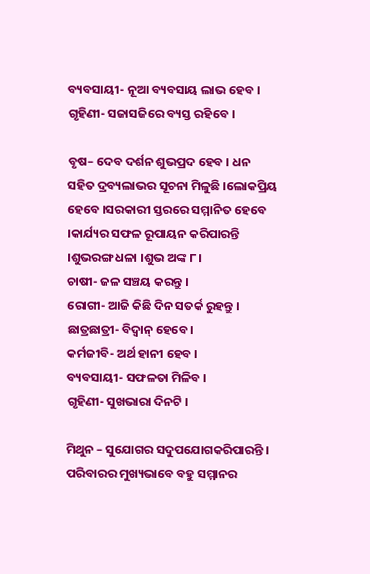ବ୍ୟବସାୟୀ- ନୂଆ ବ୍ୟବସାୟ ଲାଭ ହେବ ।
ଗୃହିଣୀ- ସଜାସଜିରେ ବ୍ୟସ୍ତ ରହିବେ ।

ବୃଷ– ଦେବ ଦର୍ଶନ ଶୁଭପ୍ରଦ ହେବ । ଧନ ସହିତ ଦ୍ରବ୍ୟଲାଭର ସୂଚନା ମିଳୁଛି ।ଲୋକପ୍ରିୟ ହେବେ ।ସରକାରୀ ସ୍ତରରେ ସମ୍ମାନିତ ହେବେ ।କାର୍ଯ୍ୟର ସଫଳ ରୂପାୟନ କରିପାରନ୍ତି ।ଶୁଭରଙ୍ଗ ଧଳା ।ଶୁଭ ଅଙ୍କ ୮ ।
ଚାଷୀ- ଜଳ ସଞ୍ଚୟ କରନ୍ତୁ ।
ରୋଗୀ- ଆଜି କିଛି ଦିନ ସତର୍କ ରୁହନ୍ତୁ ।
ଛାତ୍ରଛାତ୍ରୀ- ବିଦ୍ୱାନ୍ ହେବେ ।
କର୍ମଜୀବି- ଅର୍ଥ ହାନୀ ହେବ ।
ବ୍ୟବସାୟୀ- ସଫଳତା ମିଳିବ ।
ଗୃହିଣୀ- ସୁଖଭାରା ଦିନଟି ।

ମିଥୁନ – ସୁଯୋଗର ସଦୁପଯୋଗକରିପାରନ୍ତି । ପରିବାରର ମୁଖ୍ୟଭାବେ ବହୁ ସମ୍ମାନର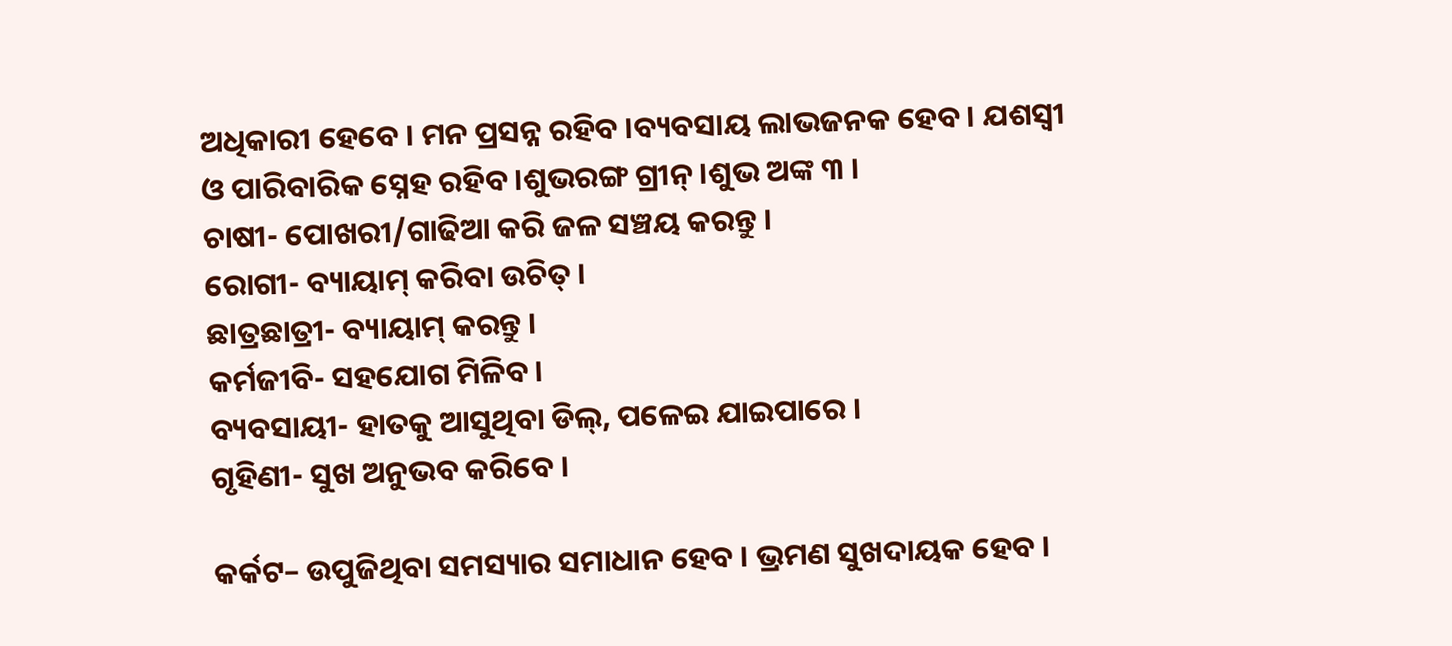ଅଧିକାରୀ ହେବେ । ମନ ପ୍ରସନ୍ନ ରହିବ ।ବ୍ୟବସାୟ ଲାଭଜନକ ହେବ । ଯଶସ୍ୱୀ ଓ ପାରିବାରିକ ସ୍ନେହ ରହିବ ।ଶୁଭରଙ୍ଗ ଗ୍ରୀନ୍ ।ଶୁଭ ଅଙ୍କ ୩ ।
ଚାଷୀ- ପୋଖରୀ/ଗାଢିଆ କରି ଜଳ ସଞ୍ଚୟ କରନ୍ତୁ ।
ରୋଗୀ- ବ୍ୟାୟାମ୍ କରିବା ଉଚିତ୍ ।
ଛାତ୍ରଛାତ୍ରୀ- ବ୍ୟାୟାମ୍ କରନ୍ତୁ ।
କର୍ମଜୀବି- ସହଯୋଗ ମିଳିବ ।
ବ୍ୟବସାୟୀ- ହାତକୁ ଆସୁଥିବା ଡିଲ୍‌, ପଳେଇ ଯାଇପାରେ ।
ଗୃହିଣୀ- ସୁଖ ଅନୁଭବ କରିବେ ।

କର୍କଟ– ଉପୁଜିଥିବା ସମସ୍ୟାର ସମାଧାନ ହେବ । ଭ୍ରମଣ ସୁଖଦାୟକ ହେବ ।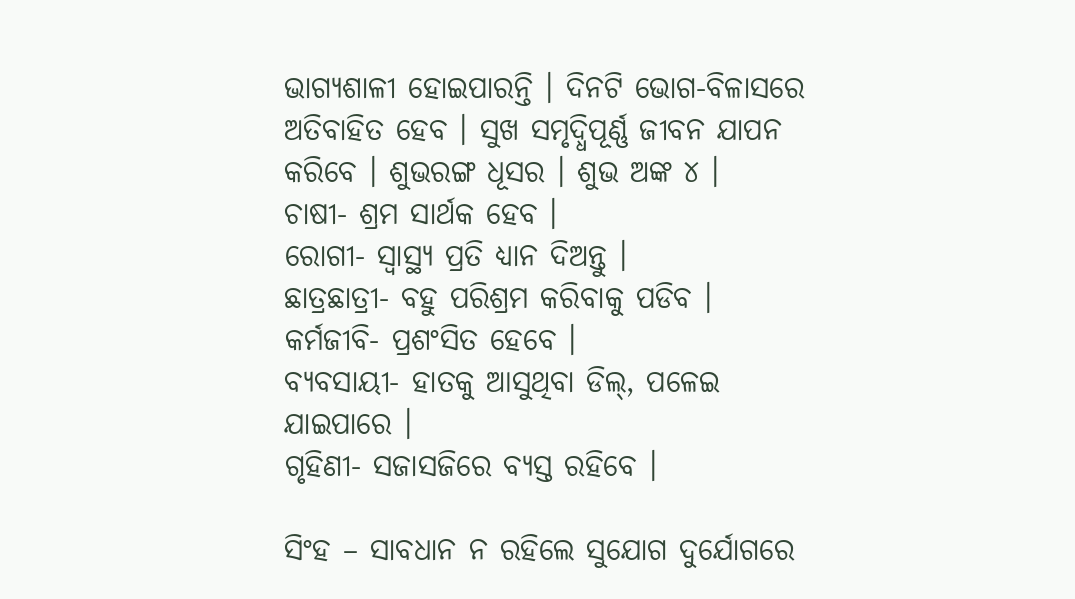ଭାଗ୍ୟଶାଳୀ ହୋଇପାରନ୍ତି । ଦିନଟି ଭୋଗ-ବିଳାସରେ ଅତିବାହିତ ହେବ । ସୁଖ ସମୃଦ୍ଧିପୂର୍ଣ୍ଣ ଜୀବନ ଯାପନ କରିବେ । ଶୁଭରଙ୍ଗ ଧୂସର । ଶୁଭ ଅଙ୍କ ୪ ।
ଚାଷୀ- ଶ୍ରମ ସାର୍ଥକ ହେବ ।
ରୋଗୀ- ସ୍ୱାସ୍ଥ୍ୟ ପ୍ରତି ଧ୍ୟାନ ଦିଅନ୍ତୁ ।
ଛାତ୍ରଛାତ୍ରୀ- ବହୁ ପରିଶ୍ରମ କରିବାକୁ ପଡିବ ।
କର୍ମଜୀବି- ପ୍ରଶଂସିତ ହେବେ ।
ବ୍ୟବସାୟୀ- ହାତକୁ ଆସୁଥିବା ଡିଲ୍‌, ପଳେଇ ଯାଇପାରେ ।
ଗୃହିଣୀ- ସଜାସଜିରେ ବ୍ୟସ୍ତ ରହିବେ ।

ସିଂହ – ସାବଧାନ ନ ରହିଲେ ସୁଯୋଗ ଦୁର୍ଯୋଗରେ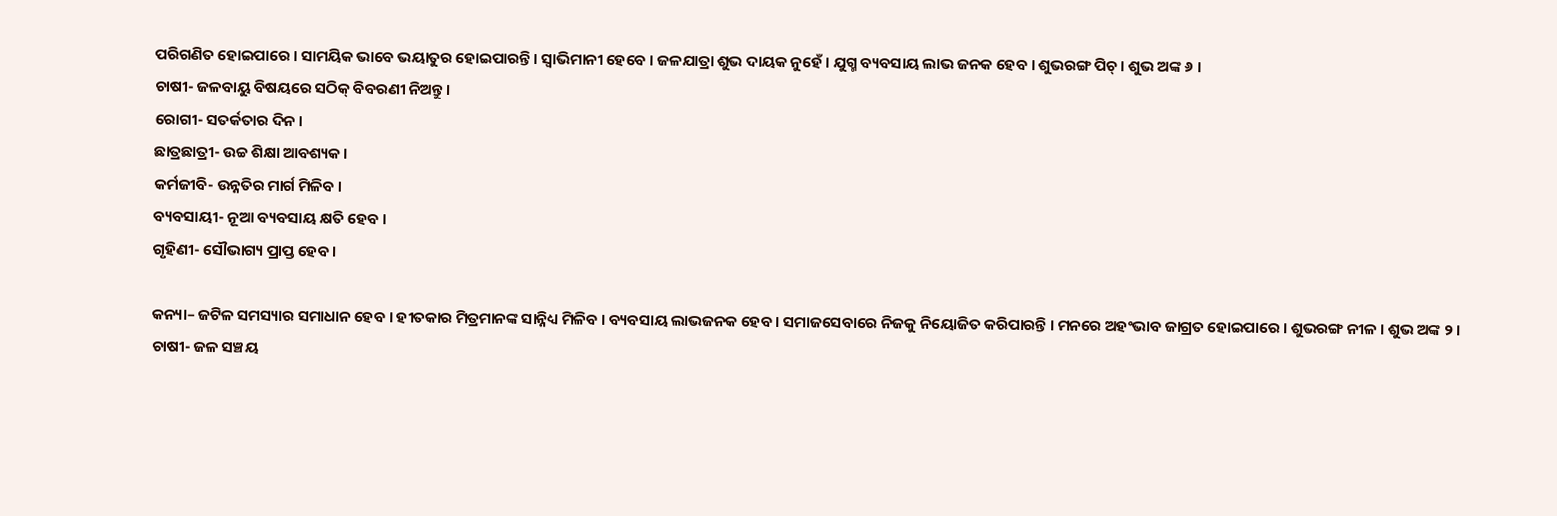ପରିଗଣିତ ହୋଇପାରେ । ସାମୟିକ ଭାବେ ଭୟାତୁର ହୋଇପାରନ୍ତି । ସ୍ୱାଭିମାନୀ ହେବେ । ଜଳଯାତ୍ରା ଶୁଭ ଦାୟକ ନୁହେଁ । ଯୁଗ୍ମ ବ୍ୟବସାୟ ଲାଭ ଜନକ ହେବ । ଶୁଭରଙ୍ଗ ପିଚ୍ । ଶୁଭ ଅଙ୍କ ୬ ।
ଚାଷୀ- ଜଳବାୟୁ ବିଷୟରେ ସଠିକ୍ ବିବରଣୀ ନିଅନ୍ତୁ ।
ରୋଗୀ- ସତର୍କତାର ଦିନ ।
ଛାତ୍ରଛାତ୍ରୀ- ଉଚ୍ଚ ଶିକ୍ଷା ଆବଶ୍ୟକ ।
କର୍ମଜୀବି- ଉନ୍ନତିର ମାର୍ଗ ମିଳିବ ।
ବ୍ୟବସାୟୀ- ନୂଆ ବ୍ୟବସାୟ କ୍ଷତି ହେବ ।
ଗୃହିଣୀ- ସୌଭାଗ୍ୟ ପ୍ରାପ୍ତ ହେବ ।

କନ୍ୟା– ଜଟିଳ ସମସ୍ୟାର ସମାଧାନ ହେବ । ହୀତକାର ମିତ୍ରମାନଙ୍କ ସାନ୍ନିଧ୍ୟ ମିଳିବ । ବ୍ୟବସାୟ ଲାଭଜନକ ହେବ । ସମାଜସେବାରେ ନିଜକୁ ନିୟୋଜିତ କରିପାରନ୍ତି । ମନରେ ଅହଂଭାବ ଜାଗ୍ରତ ହୋଇପାରେ । ଶୁଭରଙ୍ଗ ନୀଳ । ଶୁଭ ଅଙ୍କ ୨ ।
ଚାଷୀ- ଜଳ ସଞ୍ଚୟ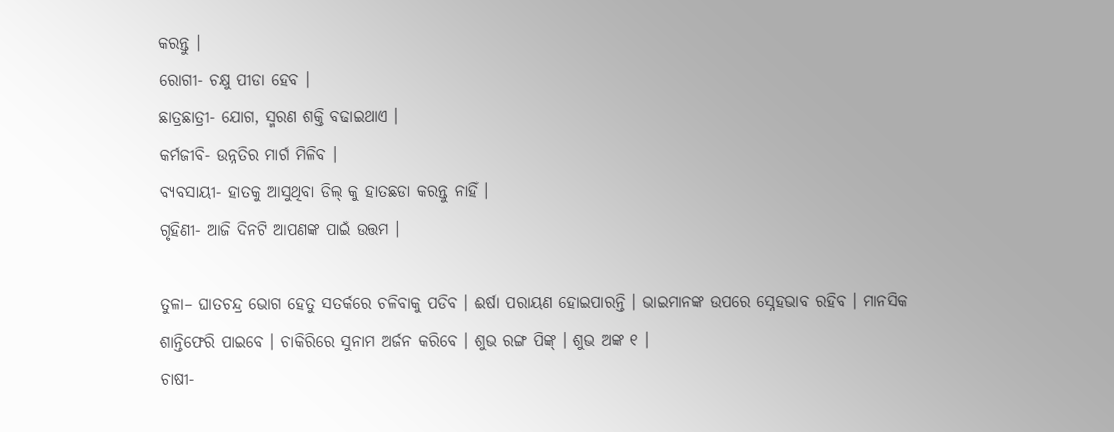କରନ୍ତୁ ।
ରୋଗୀ- ଚକ୍ଷୁ ପୀଡା ହେବ ।
ଛାତ୍ରଛାତ୍ରୀ- ଯୋଗ, ସ୍ମରଣ ଶକ୍ତି ବଢାଇଥାଏ ।
କର୍ମଜୀବି- ଉନ୍ନତିର ମାର୍ଗ ମିଳିବ ।
ବ୍ୟବସାୟୀ- ହାତକୁ ଆସୁଥିବା ଡିଲ୍ କୁ ହାତଛଡା କରନ୍ତୁ ନାହିଁ ।
ଗୃହିଣୀ- ଆଜି ଦିନଟି ଆପଣଙ୍କ ପାଇଁ ଉତ୍ତମ ।

ତୁଳା– ଘାତଚନ୍ଦ୍ର ଭୋଗ ହେତୁ ସତର୍କରେ ଚଳିବାକୁ ପଡିବ । ଈର୍ଷା ପରାୟଣ ହୋଇପାରନ୍ତି । ଭାଇମାନଙ୍କ ଉପରେ ସ୍ନେହଭାବ ରହିବ । ମାନସିକ ଶାନ୍ତିଫେରି ପାଇବେ । ଚାକିରିରେ ସୁନାମ ଅର୍ଜନ କରିବେ । ଶୁଭ ରଙ୍ଗ ପିଙ୍କ୍ । ଶୁଭ ଅଙ୍କ ୧ ।
ଚାଷୀ-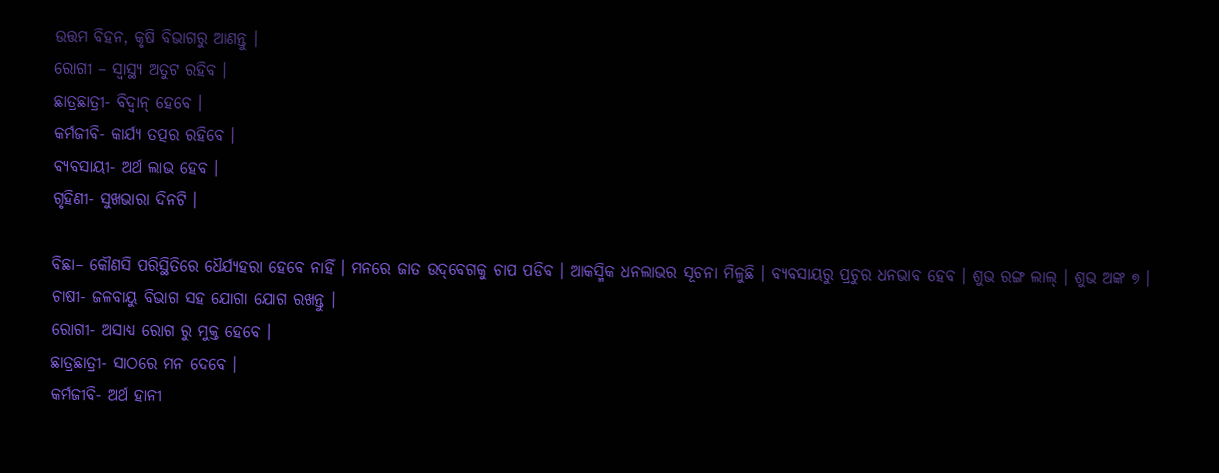ଉତ୍ତମ ବିହନ, କୃଷି ବିଭାଗରୁ ଆଣନ୍ତୁ ।
ରୋଗୀ – ସ୍ୱାସ୍ଥ୍ୟ ଅତୁଟ ରହିବ ।
ଛାତ୍ରଛାତ୍ରୀ- ବିଦ୍ୱାନ୍ ହେବେ ।
କର୍ମଜୀବି- କାର୍ଯ୍ୟ ତତ୍ପର ରହିବେ ।
ବ୍ୟବସାୟୀ- ଅର୍ଥ ଲାଭ ହେବ ।
ଗୃହିଣୀ- ସୁଖଭାରା ଦିନଟି ।

ବିଛା– କୌଣସି ପରିସ୍ଥିତିରେ ଧୈର୍ଯ୍ୟହରା ହେବେ ନାହିଁ । ମନରେ ଜାତ ଉଦ୍‌ବେଗକୁ ଚାପ ପଡିବ । ଆକସ୍ମିକ ଧନଲାଭର ସୂଚନା ମିଳୁଛି । ବ୍ୟବସାୟରୁ ପ୍ରଚୁର ଧନଭାବ ହେବ । ଶୁଭ ରଙ୍ଗ ଲାଲ୍ । ଶୁଭ ଅଙ୍କ ୭ ।
ଚାଷୀ- ଜଳବାୟୁ ବିଭାଗ ସହ ଯୋଗା ଯୋଗ ରଖନ୍ତୁ ।
ରୋଗୀ- ଅସାଧ୍ୟ ରୋଗ ରୁ ମୁକ୍ତ ହେବେ ।
ଛାତ୍ରଛାତ୍ରୀ- ସାଠରେ ମନ ଦେବେ ।
କର୍ମଜୀବି- ଅର୍ଥ ହାନୀ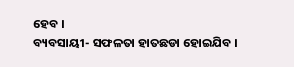ହେବ ।
ବ୍ୟବସାୟୀ- ସଫଳତା ହାତଛଡା ହୋଇଯିବ ।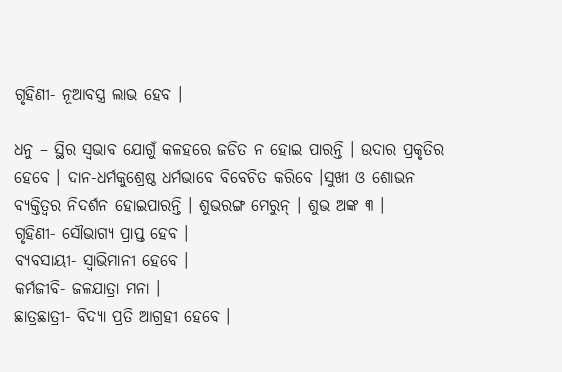ଗୃହିଣୀ- ନୂଆବସ୍ତ୍ର ଲାଭ ହେବ ।

ଧନୁ – ସ୍ଥିର ସ୍ୱଭାବ ଯୋଗୁଁ କଳହରେ ଜଡିତ ନ ହୋଇ ପାରନ୍ତି । ଉଦାର ପ୍ରକୃତିର ହେବେ । ଦାନ-ଧର୍ମକୁଶ୍ରେଷ୍ଠ ଧର୍ମଭାବେ ବିବେଚିତ କରିବେ ।ସୁଖୀ ଓ ଶୋଭନ ବ୍ୟକ୍ତିତ୍ୱର ନିଦର୍ଶନ ହୋଇପାରନ୍ତି । ଶୁଭରଙ୍ଗ ମେରୁନ୍ । ଶୁଭ ଅଙ୍କ ୩ ।
ଗୃହିଣୀ- ସୌଭାଗ୍ୟ ପ୍ରାପ୍ତ ହେବ ।
ବ୍ୟବସାୟୀ- ସ୍ୱାଭିମାନୀ ହେବେ ।
କର୍ମଜୀବି- ଜଳଯାତ୍ରା ମନା ।
ଛାତ୍ରଛାତ୍ରୀ- ବିଦ୍ୟା ପ୍ରତି ଆଗ୍ରହୀ ହେବେ ।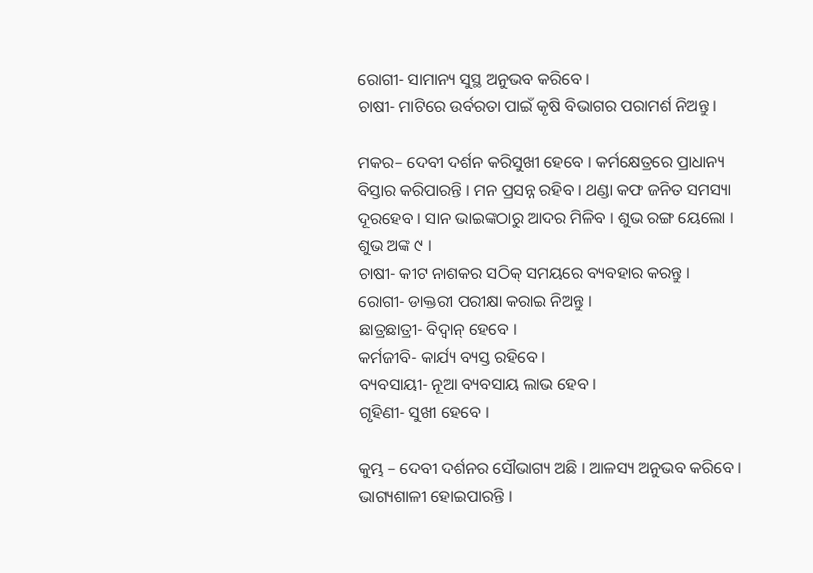ରୋଗୀ- ସାମାନ୍ୟ ସୁସ୍ଥ ଅନୁଭବ କରିବେ ।
ଚାଷୀ- ମାଟିରେ ଉର୍ବରତା ପାଇଁ କୃଷି ବିଭାଗର ପରାମର୍ଶ ନିଅନ୍ତୁ ।

ମକର– ଦେବୀ ଦର୍ଶନ କରିସୁଖୀ ହେବେ । କର୍ମକ୍ଷେତ୍ରରେ ପ୍ରାଧାନ୍ୟ ବିସ୍ତାର କରିପାରନ୍ତି । ମନ ପ୍ରସନ୍ନ ରହିବ । ଥଣ୍ଡା କଫ ଜନିତ ସମସ୍ୟା ଦୂରହେବ । ସାନ ଭାଇଙ୍କଠାରୁ ଆଦର ମିଳିବ । ଶୁଭ ରଙ୍ଗ ୟେଲୋ । ଶୁଭ ଅଙ୍କ ୯ ।
ଚାଷୀ- କୀଟ ନାଶକର ସଠିକ୍ ସମୟରେ ବ୍ୟବହାର କରନ୍ତୁ ।
ରୋଗୀ- ଡାକ୍ତରୀ ପରୀକ୍ଷା କରାଇ ନିଅନ୍ତୁ ।
ଛାତ୍ରଛାତ୍ରୀ- ବିଦ୍ୱାନ୍ ହେବେ ।
କର୍ମଜୀବି- କାର୍ଯ୍ୟ ବ୍ୟସ୍ତ ରହିବେ ।
ବ୍ୟବସାୟୀ- ନୂଆ ବ୍ୟବସାୟ ଲାଭ ହେବ ।
ଗୃହିଣୀ- ସୁଖୀ ହେବେ ।

କୁମ୍ଭ – ଦେବୀ ଦର୍ଶନର ସୌଭାଗ୍ୟ ଅଛି । ଆଳସ୍ୟ ଅନୁଭବ କରିବେ । ଭାଗ୍ୟଶାଳୀ ହୋଇପାରନ୍ତି ।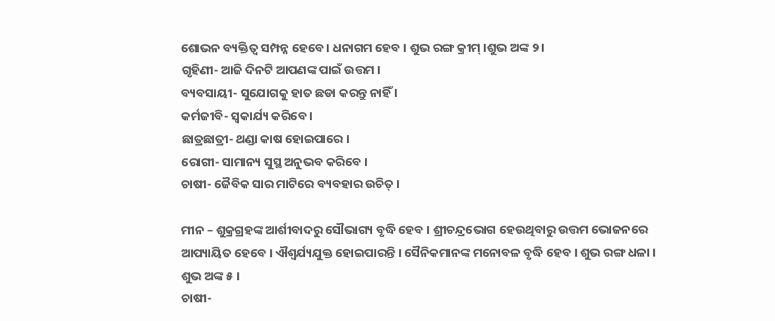ଶୋଭନ ବ୍ୟକ୍ତିତ୍ୱ ସମ୍ପନ୍ନ ହେବେ । ଧନାଗମ ହେବ । ଶୁଭ ରଙ୍ଗ କ୍ରୀମ୍ ।ଶୁଭ ଅଙ୍କ ୨ ।
ଗୃହିଣୀ- ଆଜି ଦିନଟି ଆପଣଙ୍କ ପାଇଁ ଉତ୍ତମ ।
ବ୍ୟବସାୟୀ- ସୁଯୋଗକୁ ହାତ ଛଡା କରନ୍ତୁ ନାହିଁ ।
କର୍ମଜୀବି- ସ୍ୱକାର୍ଯ୍ୟ କରିବେ ।
ଛାତ୍ରଛାତ୍ରୀ- ଥଣ୍ଡା କାଷ ହୋଇପାରେ ।
ରୋଗୀ- ସାମାନ୍ୟ ସୁସ୍ଥ ଅନୁଭବ କରିବେ ।
ଚାଷୀ- ଜୈବିକ ସାର ମାଟିରେ ବ୍ୟବହାର ଉଚିତ୍ ।

ମୀନ – ଶୁକ୍ରଗ୍ରହଙ୍କ ଆର୍ଶୀବାଦରୁ ସୌଭାଗ୍ୟ ବୃଦ୍ଧି ହେବ । ଶ୍ରୀଚନ୍ଦ୍ରଭୋଗ ହେଉଥିବାରୁ ଉତ୍ତମ ଭୋଜନରେ ଆପ୍ୟାୟିତ ହେବେ । ଐଶ୍ୱର୍ଯ୍ୟଯୁକ୍ତ ହୋଇପାରନ୍ତି । ସୈନିକମାନଙ୍କ ମନୋବଳ ବୃଦ୍ଧି ହେବ । ଶୁଭ ରଙ୍ଗ ଧଳା । ଶୁଭ ଅଙ୍କ ୫ ।
ଚାଷୀ-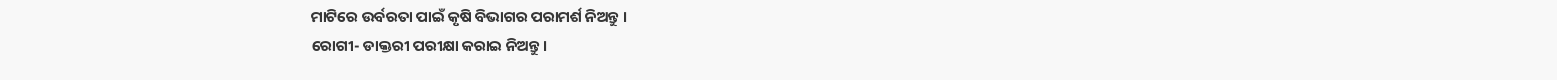ମାଟିରେ ଉର୍ବରତା ପାଇଁ କୃଷି ବିଭାଗର ପରାମର୍ଶ ନିଅନ୍ତୁ ।
ରୋଗୀ- ଡାକ୍ତରୀ ପରୀକ୍ଷା କରାଇ ନିଅନ୍ତୁ ।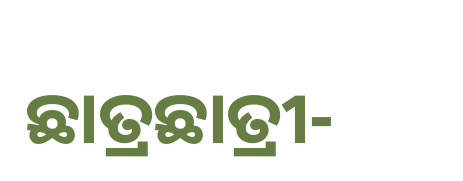ଛାତ୍ରଛାତ୍ରୀ-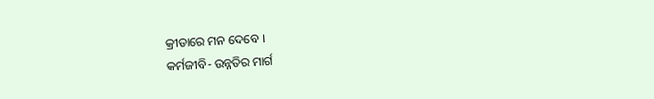କ୍ରୀଡାରେ ମନ ଦେବେ ।
କର୍ମଜୀବି- ଉନ୍ନତିର ମାର୍ଗ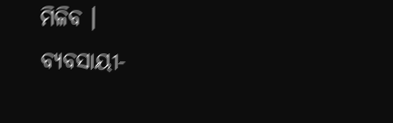ମିଳିବ ।
ବ୍ୟବସାୟୀ-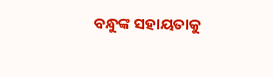ବନ୍ଧୁଙ୍କ ସହାୟତାକୁ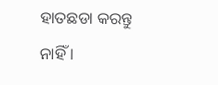ହାତଛଡା କରନ୍ତୁ ନାହିଁ ।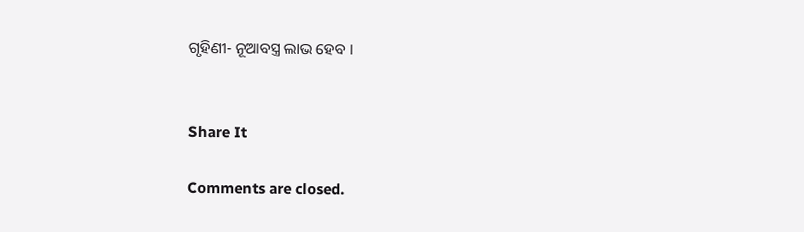ଗୃହିଣୀ- ନୂଆବସ୍ତ୍ର ଲାଭ ହେବ ।


Share It

Comments are closed.